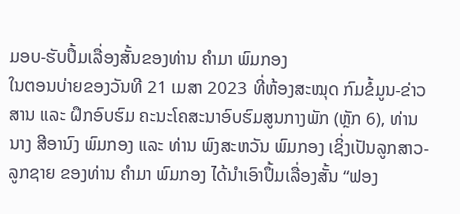ມອບ-ຮັບປຶ້ມເລື່ອງສັ້ນຂອງທ່ານ ຄໍາມາ ພົມກອງ
ໃນຕອນບ່າຍຂອງວັນທີ 21 ເມສາ 2023 ທີ່ຫ້ອງສະໝຸດ ກົມຂໍ້ມູນ-ຂ່າວສານ ແລະ ຝຶກອົບຮົມ ຄະນະໂຄສະນາອົບຮົມສູນກາງພັກ (ຫຼັກ 6), ທ່ານ ນາງ ສີອານົງ ພົມກອງ ແລະ ທ່ານ ພົງສະຫວັນ ພົມກອງ ເຊິ່ງເປັນລູກສາວ-ລູກຊາຍ ຂອງທ່ານ ຄໍາມາ ພົມກອງ ໄດ້ນໍາເອົາປຶ້ມເລື່ອງສັ້ນ “ຟອງ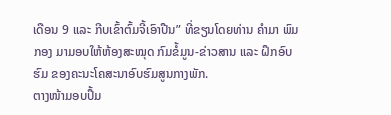ເດືອນ 9 ແລະ ກີບເຂົ້າຕົ້ມຈີ້ເອົາປືນ” ທີ່ຂຽນໂດຍທ່ານ ຄໍາມາ ພົມກອງ ມາມອບໃຫ້ຫ້ອງສະໝຸດ ກົມຂໍ້ມູນ-ຂ່າວສານ ແລະ ຝຶກອົບຮົມ ຂອງຄະນະໂຄສະນາອົບຮົມສູນກາງພັກ.
ຕາງໜ້າມອບປຶ້ມ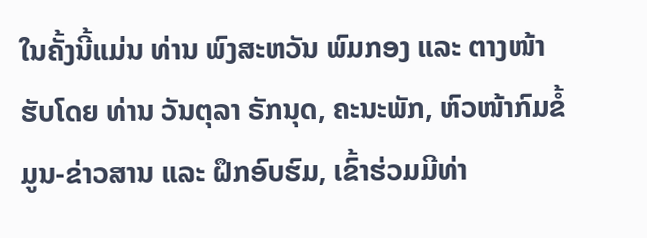ໃນຄັ້ງນີ້ແມ່ນ ທ່ານ ພົງສະຫວັນ ພົມກອງ ແລະ ຕາງໜ້າຮັບໂດຍ ທ່ານ ວັນຕຸລາ ຣັກນຸດ, ຄະນະພັກ, ຫົວໜ້າກົມຂໍ້ມູນ-ຂ່າວສານ ແລະ ຝຶກອົບຮົມ, ເຂົ້າຮ່ວມມີທ່າ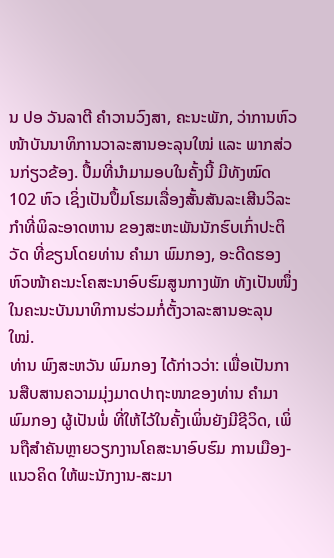ນ ປອ ວັນລາຕີ ຄໍາວານວົງສາ, ຄະນະພັກ, ວ່າການຫົວໜ້າບັນນາທິການວາລະສານອະລຸນໃໝ່ ແລະ ພາກສ່ວນກ່ຽວຂ້ອງ. ປຶ້ມທີ່ນໍາມາມອບໃນຄັ້ງນີ້ ມີທັງໝົດ 102 ຫົວ ເຊິ່ງເປັນປຶ້ມໂຮມເລື່ອງສັ້ນສັນລະເສີນວິລະກໍາທີ່ພິລະອາດຫານ ຂອງສະຫະພັນນັກຮົບເກົ່າປະຕິວັດ ທີ່ຂຽນໂດຍທ່ານ ຄໍາມາ ພົມກອງ, ອະດີດຮອງຫົວໜ້າຄະນະໂຄສະນາອົບຮົມສູນກາງພັກ ທັງເປັນໜຶ່ງໃນຄະນະບັນນາທິການຮ່ວມກໍ່ຕັ້ງວາລະສານອະລຸນໃໝ່.
ທ່ານ ພົງສະຫວັນ ພົມກອງ ໄດ້ກ່າວວ່າ: ເພື່ອເປັນການສືບສານຄວາມມຸ່ງມາດປາຖະໜາຂອງທ່ານ ຄໍາມາ ພົມກອງ ຜູ້ເປັນພໍ່ ທີ່ໃຫ້ໄວ້ໃນຄັ້ງເພິ່ນຍັງມີຊີວິດ, ເພິ່ນຖືສໍາຄັນຫຼາຍວຽກງານໂຄສະນາອົບຮົມ ການເມືອງ-ແນວຄິດ ໃຫ້ພະນັກງານ-ສະມາ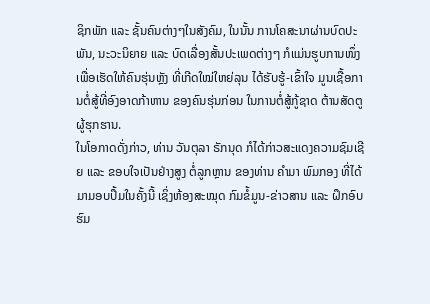ຊິກພັກ ແລະ ຊັ້ນຄົນຕ່າງໆໃນສັງຄົມ, ໃນນັ້ນ ການໂຄສະນາຜ່ານບົດປະພັນ, ນະວະນິຍາຍ ແລະ ບົດເລື່ອງສັ້ນປະເພດຕ່າງໆ ກໍແມ່ນຮູບການໜຶ່ງ ເພື່ອເຮັດໃຫ້ຄົນຮຸ່ນຫຼັງ ທີ່ເກີດໃໝ່ໃຫຍ່ລຸນ ໄດ້ຮັບຮູ້-ເຂົ້າໃຈ ມູນເຊື້ອການຕໍ່ສູ້ທີ່ອົງອາດກ້າຫານ ຂອງຄົນຮຸ່ນກ່ອນ ໃນການຕໍ່ສູ້ກູ້ຊາດ ຕ້ານສັດຕູຜູ້ຮຸກຮານ.
ໃນໂອກາດດັ່ງກ່າວ, ທ່ານ ວັນຕຸລາ ຣັກນຸດ ກໍໄດ້ກ່າວສະແດງຄວາມຊົມເຊີຍ ແລະ ຂອບໃຈເປັນຢ່າງສູງ ຕໍ່ລູກຫຼານ ຂອງທ່ານ ຄໍາມາ ພົມກອງ ທີ່ໄດ້ມາມອບປຶ້ມໃນຄັ້ງນີ້ ເຊິ່ງຫ້ອງສະໝຸດ ກົມຂໍ້ມູນ-ຂ່າວສານ ແລະ ຝຶກອົບຮົມ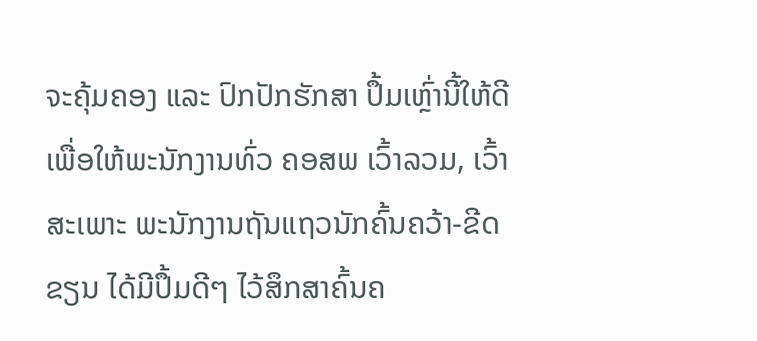ຈະຄຸ້ມຄອງ ແລະ ປົກປັກຮັກສາ ປຶ້ມເຫຼົ່ານີ້ໃຫ້ດີເພື່ອໃຫ້ພະນັກງານທົ່ວ ຄອສພ ເວົ້າລວມ, ເວົ້າສະເພາະ ພະນັກງານຖັນແຖວນັກຄົ້ນຄວ້າ-ຂີດຂຽນ ໄດ້ມີປຶ້ມດີໆ ໄວ້ສຶກສາຄົ້ນຄ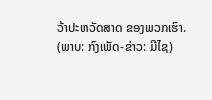ວ້າປະຫວັດສາດ ຂອງພວກເຮົາ.
(ພາບ: ກົງເພັດ-ຂ່າວ: ມີໄຊ)